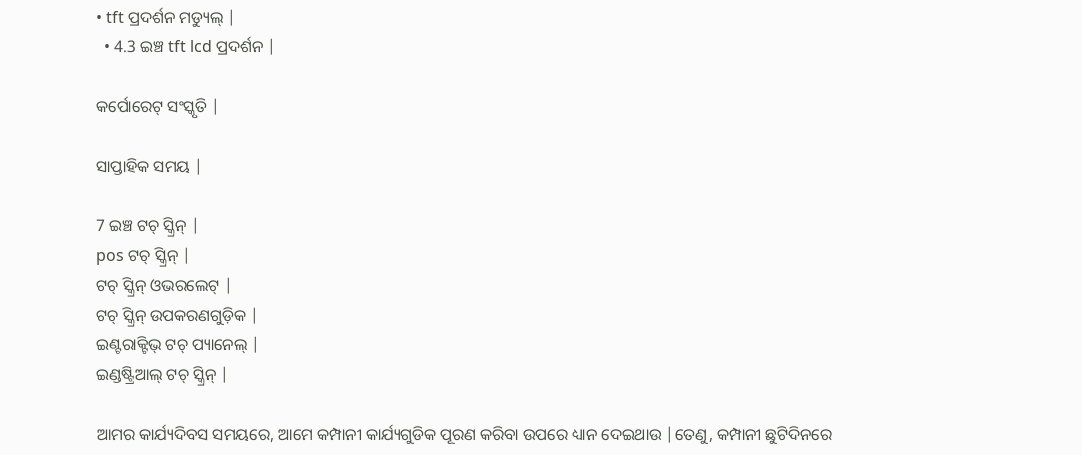• tft ପ୍ରଦର୍ଶନ ମଡ୍ୟୁଲ୍ |
  • 4.3 ଇଞ୍ଚ tft lcd ପ୍ରଦର୍ଶନ |

କର୍ପୋରେଟ୍ ସଂସ୍କୃତି |

ସାପ୍ତାହିକ ସମୟ |

7 ଇଞ୍ଚ ଟଚ୍ ସ୍କ୍ରିନ୍ |
pos ଟଚ୍ ସ୍କ୍ରିନ୍ |
ଟଚ୍ ସ୍କ୍ରିନ୍ ଓଭରଲେଟ୍ |
ଟଚ୍ ସ୍କ୍ରିନ୍ ଉପକରଣଗୁଡ଼ିକ |
ଇଣ୍ଟରାକ୍ଟିଭ୍ ଟଚ୍ ପ୍ୟାନେଲ୍ |
ଇଣ୍ଡଷ୍ଟ୍ରିଆଲ୍ ଟଚ୍ ସ୍କ୍ରିନ୍ |

ଆମର କାର୍ଯ୍ୟଦିବସ ସମୟରେ, ଆମେ କମ୍ପାନୀ କାର୍ଯ୍ୟଗୁଡିକ ପୂରଣ କରିବା ଉପରେ ଧ୍ୟାନ ଦେଇଥାଉ |ତେଣୁ, କମ୍ପାନୀ ଛୁଟିଦିନରେ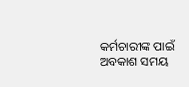କର୍ମଚାରୀଙ୍କ ପାଇଁ ଅବକାଶ ସମୟ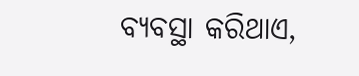ବ୍ୟବସ୍ଥା କରିଥାଏ,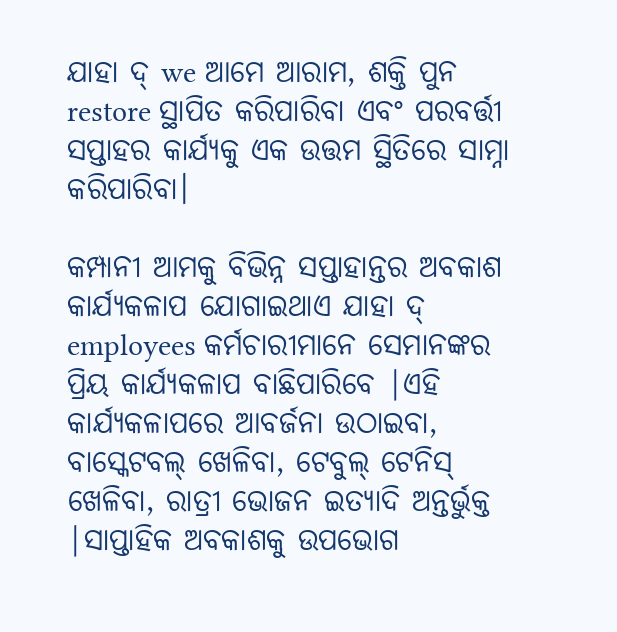ଯାହା ଦ୍ we ଆମେ ଆରାମ, ଶକ୍ତି ପୁନ restore ସ୍ଥାପିତ କରିପାରିବା ଏବଂ ପରବର୍ତ୍ତୀ ସପ୍ତାହର କାର୍ଯ୍ୟକୁ ଏକ ଉତ୍ତମ ସ୍ଥିତିରେ ସାମ୍ନା କରିପାରିବା।

କମ୍ପାନୀ ଆମକୁ ବିଭିନ୍ନ ସପ୍ତାହାନ୍ତର ଅବକାଶ କାର୍ଯ୍ୟକଳାପ ଯୋଗାଇଥାଏ ଯାହା ଦ୍ employees କର୍ମଚାରୀମାନେ ସେମାନଙ୍କର ପ୍ରିୟ କାର୍ଯ୍ୟକଳାପ ବାଛିପାରିବେ |ଏହି କାର୍ଯ୍ୟକଳାପରେ ଆବର୍ଜନା ଉଠାଇବା, ବାସ୍କେଟବଲ୍ ଖେଳିବା, ଟେବୁଲ୍ ଟେନିସ୍ ଖେଳିବା, ରାତ୍ରୀ ଭୋଜନ ଇତ୍ୟାଦି ଅନ୍ତର୍ଭୁକ୍ତ |ସାପ୍ତାହିକ ଅବକାଶକୁ ଉପଭୋଗ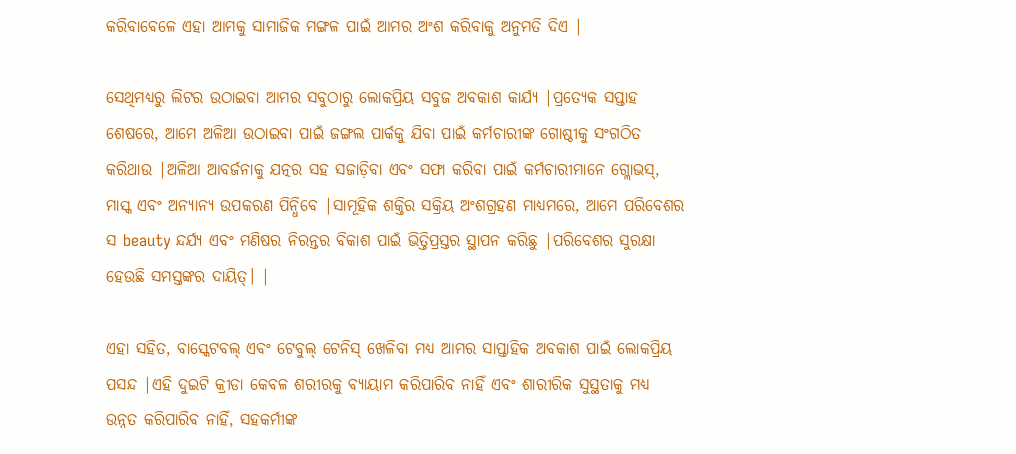କରିବାବେଳେ ଏହା ଆମକୁ ସାମାଜିକ ମଙ୍ଗଳ ପାଇଁ ଆମର ଅଂଶ କରିବାକୁ ଅନୁମତି ଦିଏ |

ସେଥିମଧ୍ୟରୁ ଲିଟର ଉଠାଇବା ଆମର ସବୁଠାରୁ ଲୋକପ୍ରିୟ ସବୁଜ ଅବକାଶ କାର୍ଯ୍ୟ |ପ୍ରତ୍ୟେକ ସପ୍ତାହ ଶେଷରେ, ଆମେ ଅଳିଆ ଉଠାଇବା ପାଇଁ ଜଙ୍ଗଲ ପାର୍କକୁ ଯିବା ପାଇଁ କର୍ମଚାରୀଙ୍କ ଗୋଷ୍ଠୀକୁ ସଂଗଠିତ କରିଥାଉ |ଅଳିଆ ଆବର୍ଜନାକୁ ଯତ୍ନର ସହ ସଜାଡ଼ିବା ଏବଂ ସଫା କରିବା ପାଇଁ କର୍ମଚାରୀମାନେ ଗ୍ଲୋଭସ୍, ମାସ୍କ ଏବଂ ଅନ୍ୟାନ୍ୟ ଉପକରଣ ପିନ୍ଧିବେ |ସାମୂହିକ ଶକ୍ତିର ସକ୍ରିୟ ଅଂଶଗ୍ରହଣ ମାଧ୍ୟମରେ, ଆମେ ପରିବେଶର ସ beauty ନ୍ଦର୍ଯ୍ୟ ଏବଂ ମଣିଷର ନିରନ୍ତର ବିକାଶ ପାଇଁ ଭିତ୍ତିପ୍ରସ୍ତର ସ୍ଥାପନ କରିଛୁ |ପରିବେଶର ସୁରକ୍ଷା ହେଉଛି ସମସ୍ତଙ୍କର ଦାୟିତ୍। |

ଏହା ସହିତ, ବାସ୍କେଟବଲ୍ ଏବଂ ଟେବୁଲ୍ ଟେନିସ୍ ଖେଳିବା ମଧ୍ୟ ଆମର ସାପ୍ତାହିକ ଅବକାଶ ପାଇଁ ଲୋକପ୍ରିୟ ପସନ୍ଦ |ଏହି ଦୁଇଟି କ୍ରୀଡା କେବଳ ଶରୀରକୁ ବ୍ୟାୟାମ କରିପାରିବ ନାହିଁ ଏବଂ ଶାରୀରିକ ସୁସ୍ଥତାକୁ ମଧ୍ୟ ଉନ୍ନତ କରିପାରିବ ନାହିଁ, ସହକର୍ମୀଙ୍କ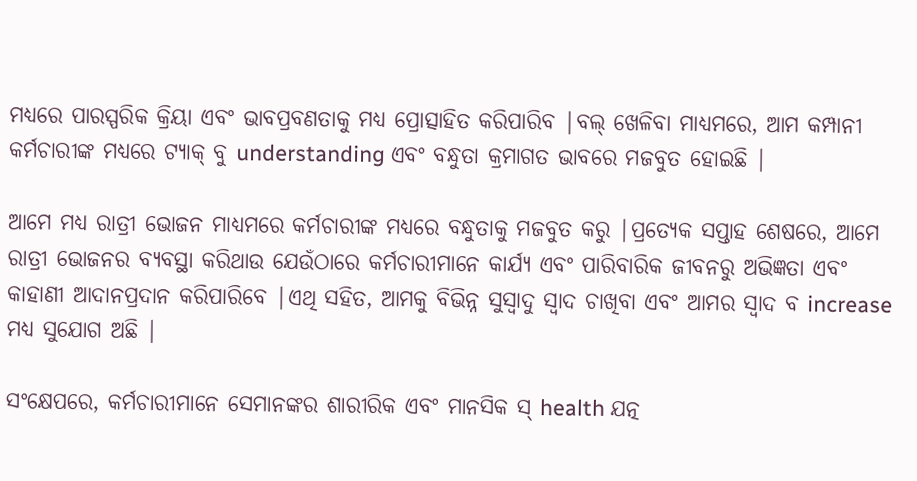ମଧ୍ୟରେ ପାରସ୍ପରିକ କ୍ରିୟା ଏବଂ ଭାବପ୍ରବଣତାକୁ ମଧ୍ୟ ପ୍ରୋତ୍ସାହିତ କରିପାରିବ |ବଲ୍ ଖେଳିବା ମାଧ୍ୟମରେ, ଆମ କମ୍ପାନୀ କର୍ମଚାରୀଙ୍କ ମଧ୍ୟରେ ଟ୍ୟାକ୍ ବୁ understanding ଏବଂ ବନ୍ଧୁତା କ୍ରମାଗତ ଭାବରେ ମଜବୁତ ହୋଇଛି |

ଆମେ ମଧ୍ୟ ରାତ୍ରୀ ଭୋଜନ ମାଧ୍ୟମରେ କର୍ମଚାରୀଙ୍କ ମଧ୍ୟରେ ବନ୍ଧୁତାକୁ ମଜବୁତ କରୁ |ପ୍ରତ୍ୟେକ ସପ୍ତାହ ଶେଷରେ, ଆମେ ରାତ୍ରୀ ଭୋଜନର ବ୍ୟବସ୍ଥା କରିଥାଉ ଯେଉଁଠାରେ କର୍ମଚାରୀମାନେ କାର୍ଯ୍ୟ ଏବଂ ପାରିବାରିକ ଜୀବନରୁ ଅଭିଜ୍ଞତା ଏବଂ କାହାଣୀ ଆଦାନପ୍ରଦାନ କରିପାରିବେ |ଏଥି ସହିତ, ଆମକୁ ବିଭିନ୍ନ ସୁସ୍ବାଦୁ ସ୍ୱାଦ ଚାଖିବା ଏବଂ ଆମର ସ୍ୱାଦ ବ increase ମଧ୍ୟ ସୁଯୋଗ ଅଛି |

ସଂକ୍ଷେପରେ, କର୍ମଚାରୀମାନେ ସେମାନଙ୍କର ଶାରୀରିକ ଏବଂ ମାନସିକ ସ୍ health ଯତ୍ନ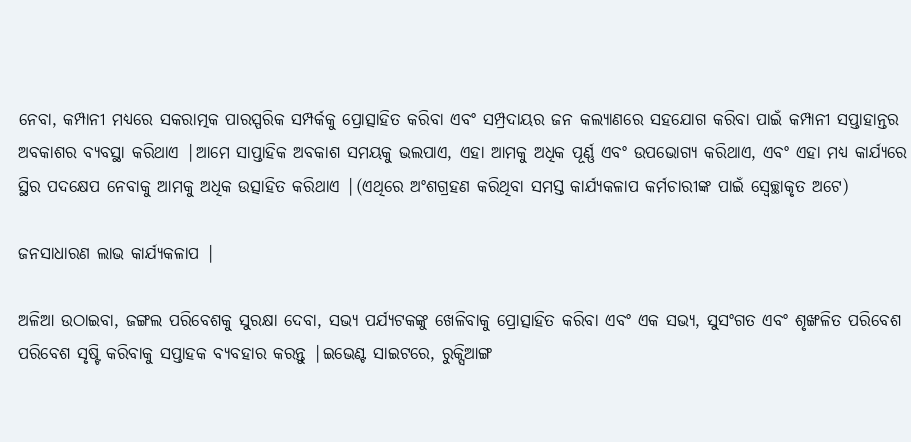ନେବା, କମ୍ପାନୀ ମଧ୍ୟରେ ସକରାତ୍ମକ ପାରସ୍ପରିକ ସମ୍ପର୍କକୁ ପ୍ରୋତ୍ସାହିତ କରିବା ଏବଂ ସମ୍ପ୍ରଦାୟର ଜନ କଲ୍ୟାଣରେ ସହଯୋଗ କରିବା ପାଇଁ କମ୍ପାନୀ ସପ୍ତାହାନ୍ତର ଅବକାଶର ବ୍ୟବସ୍ଥା କରିଥାଏ |ଆମେ ସାପ୍ତାହିକ ଅବକାଶ ସମୟକୁ ଭଲପାଏ, ଏହା ଆମକୁ ଅଧିକ ପୂର୍ଣ୍ଣ ଏବଂ ଉପଭୋଗ୍ୟ କରିଥାଏ, ଏବଂ ଏହା ମଧ୍ୟ କାର୍ଯ୍ୟରେ ସ୍ଥିର ପଦକ୍ଷେପ ନେବାକୁ ଆମକୁ ଅଧିକ ଉତ୍ସାହିତ କରିଥାଏ |(ଏଥିରେ ଅଂଶଗ୍ରହଣ କରିଥିବା ସମସ୍ତ କାର୍ଯ୍ୟକଳାପ କର୍ମଚାରୀଙ୍କ ପାଇଁ ସ୍ୱେଚ୍ଛାକୃତ ଅଟେ)

ଜନସାଧାରଣ ଲାଭ କାର୍ଯ୍ୟକଳାପ |

ଅଳିଆ ଉଠାଇବା, ଜଙ୍ଗଲ ପରିବେଶକୁ ସୁରକ୍ଷା ଦେବା, ସଭ୍ୟ ପର୍ଯ୍ୟଟକଙ୍କୁ ଖେଳିବାକୁ ପ୍ରୋତ୍ସାହିତ କରିବା ଏବଂ ଏକ ସଭ୍ୟ, ସୁସଂଗତ ଏବଂ ଶୃଙ୍ଖଳିତ ପରିବେଶ ପରିବେଶ ସୃଷ୍ଟି କରିବାକୁ ସପ୍ତାହକ ବ୍ୟବହାର କରନ୍ତୁ |ଇଭେଣ୍ଟ ସାଇଟରେ, ରୁକ୍ସିଆଙ୍ଗ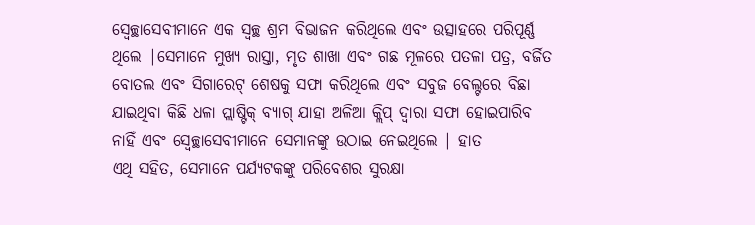ସ୍ବେଚ୍ଛାସେବୀମାନେ ଏକ ସ୍ୱଚ୍ଛ ଶ୍ରମ ବିଭାଜନ କରିଥିଲେ ଏବଂ ଉତ୍ସାହରେ ପରିପୂର୍ଣ୍ଣ ଥିଲେ |ସେମାନେ ମୁଖ୍ୟ ରାସ୍ତା, ମୃତ ଶାଖା ଏବଂ ଗଛ ମୂଳରେ ପତଳା ପତ୍ର, ବର୍ଜିତ ବୋତଲ ଏବଂ ସିଗାରେଟ୍ ଶେଷକୁ ସଫା କରିଥିଲେ ଏବଂ ସବୁଜ ବେଲ୍ଟରେ ବିଛା ଯାଇଥିବା କିଛି ଧଳା ପ୍ଲାଷ୍ଟିକ୍ ବ୍ୟାଗ୍ ଯାହା ଅଳିଆ କ୍ଲିପ୍ ଦ୍ୱାରା ସଫା ହୋଇପାରିବ ନାହିଁ ଏବଂ ସ୍ବେଚ୍ଛାସେବୀମାନେ ସେମାନଙ୍କୁ ଉଠାଇ ନେଇଥିଲେ | ହାତ
ଏଥି ସହିତ, ସେମାନେ ପର୍ଯ୍ୟଟକଙ୍କୁ ପରିବେଶର ସୁରକ୍ଷା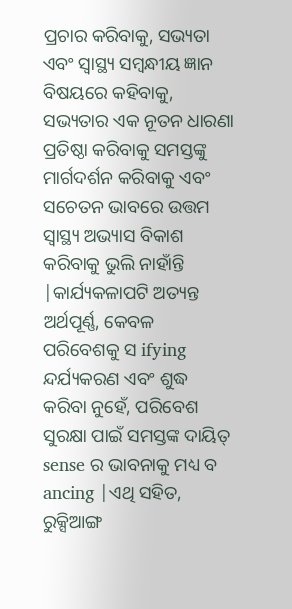ପ୍ରଚାର କରିବାକୁ, ସଭ୍ୟତା ଏବଂ ସ୍ୱାସ୍ଥ୍ୟ ସମ୍ବନ୍ଧୀୟ ଜ୍ଞାନ ବିଷୟରେ କହିବାକୁ, ସଭ୍ୟତାର ଏକ ନୂତନ ଧାରଣା ପ୍ରତିଷ୍ଠା କରିବାକୁ ସମସ୍ତଙ୍କୁ ମାର୍ଗଦର୍ଶନ କରିବାକୁ ଏବଂ ସଚେତନ ଭାବରେ ଉତ୍ତମ ସ୍ୱାସ୍ଥ୍ୟ ଅଭ୍ୟାସ ବିକାଶ କରିବାକୁ ଭୁଲି ନାହାଁନ୍ତି |କାର୍ଯ୍ୟକଳାପଟି ଅତ୍ୟନ୍ତ ଅର୍ଥପୂର୍ଣ୍ଣ, କେବଳ ପରିବେଶକୁ ସ ifying ନ୍ଦର୍ଯ୍ୟକରଣ ଏବଂ ଶୁଦ୍ଧ କରିବା ନୁହେଁ, ପରିବେଶ ସୁରକ୍ଷା ପାଇଁ ସମସ୍ତଙ୍କ ଦାୟିତ୍ sense ର ଭାବନାକୁ ମଧ୍ୟ ବ ancing |ଏଥି ସହିତ, ରୁକ୍ସିଆଙ୍ଗ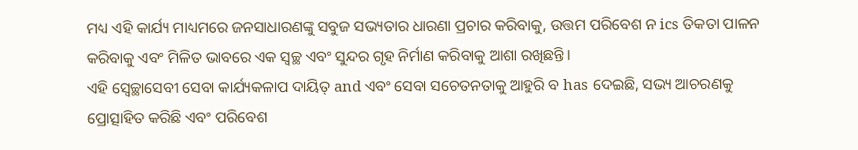ମଧ୍ୟ ଏହି କାର୍ଯ୍ୟ ମାଧ୍ୟମରେ ଜନସାଧାରଣଙ୍କୁ ସବୁଜ ସଭ୍ୟତାର ଧାରଣା ପ୍ରଚାର କରିବାକୁ, ଉତ୍ତମ ପରିବେଶ ନ ics ତିକତା ପାଳନ କରିବାକୁ ଏବଂ ମିଳିତ ଭାବରେ ଏକ ସ୍ୱଚ୍ଛ ଏବଂ ସୁନ୍ଦର ଗୃହ ନିର୍ମାଣ କରିବାକୁ ଆଶା ରଖିଛନ୍ତି।
ଏହି ସ୍ବେଚ୍ଛାସେବୀ ସେବା କାର୍ଯ୍ୟକଳାପ ଦାୟିତ୍ and ଏବଂ ସେବା ସଚେତନତାକୁ ଆହୁରି ବ has ଦେଇଛି, ସଭ୍ୟ ଆଚରଣକୁ ପ୍ରୋତ୍ସାହିତ କରିଛି ଏବଂ ପରିବେଶ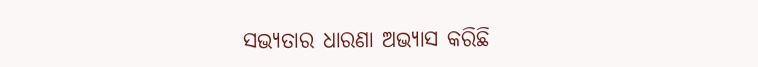ସଭ୍ୟତାର ଧାରଣା ଅଭ୍ୟାସ କରିଛି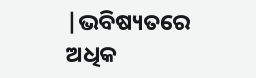|ଭବିଷ୍ୟତରେ ଅଧିକ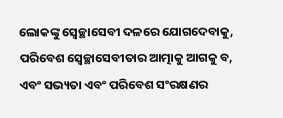ଲୋକଙ୍କୁ ସ୍ୱେଚ୍ଛାସେବୀ ଦଳରେ ଯୋଗଦେବାକୁ, ପରିବେଶ ସ୍ବେଚ୍ଛାସେବୀତାର ଆତ୍ମାକୁ ଆଗକୁ ବ, ଏବଂ ସଭ୍ୟତା ଏବଂ ପରିବେଶ ସଂରକ୍ଷଣର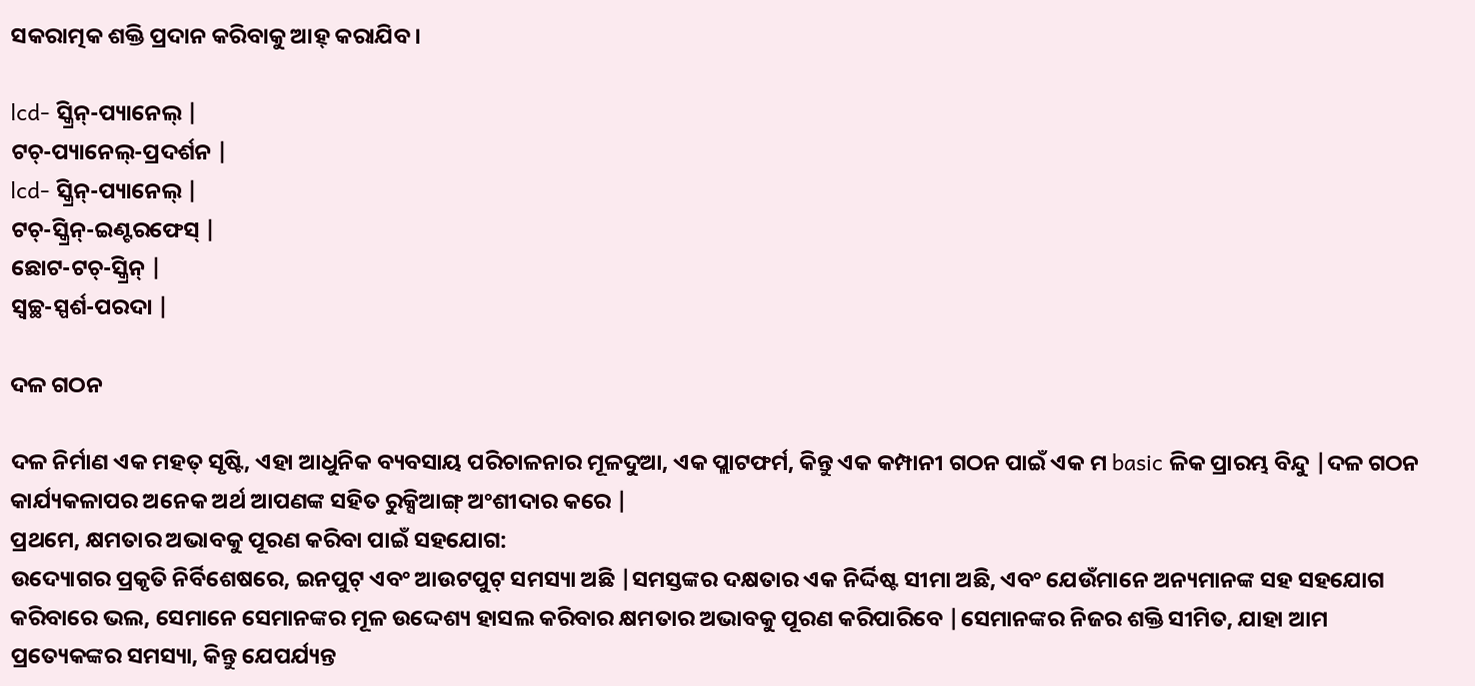ସକରାତ୍ମକ ଶକ୍ତି ପ୍ରଦାନ କରିବାକୁ ଆହ୍ କରାଯିବ।

lcd- ସ୍କ୍ରିନ୍-ପ୍ୟାନେଲ୍ |
ଟଚ୍-ପ୍ୟାନେଲ୍-ପ୍ରଦର୍ଶନ |
lcd- ସ୍କ୍ରିନ୍-ପ୍ୟାନେଲ୍ |
ଟଚ୍-ସ୍କ୍ରିନ୍-ଇଣ୍ଟରଫେସ୍ |
ଛୋଟ-ଟଚ୍-ସ୍କ୍ରିନ୍ |
ସ୍ୱଚ୍ଛ-ସ୍ପର୍ଶ-ପରଦା |

ଦଳ ଗଠନ

ଦଳ ନିର୍ମାଣ ଏକ ମହତ୍ ସୃଷ୍ଟି, ଏହା ଆଧୁନିକ ବ୍ୟବସାୟ ପରିଚାଳନାର ମୂଳଦୁଆ, ଏକ ପ୍ଲାଟଫର୍ମ, କିନ୍ତୁ ଏକ କମ୍ପାନୀ ଗଠନ ପାଇଁ ଏକ ମ basic ଳିକ ପ୍ରାରମ୍ଭ ବିନ୍ଦୁ |ଦଳ ଗଠନ କାର୍ଯ୍ୟକଳାପର ଅନେକ ଅର୍ଥ ଆପଣଙ୍କ ସହିତ ରୁକ୍ସିଆଙ୍ଗ୍ ଅଂଶୀଦାର କରେ |
ପ୍ରଥମେ, କ୍ଷମତାର ଅଭାବକୁ ପୂରଣ କରିବା ପାଇଁ ସହଯୋଗ:
ଉଦ୍ୟୋଗର ପ୍ରକୃତି ନିର୍ବିଶେଷରେ, ଇନପୁଟ୍ ଏବଂ ଆଉଟପୁଟ୍ ସମସ୍ୟା ଅଛି |ସମସ୍ତଙ୍କର ଦକ୍ଷତାର ଏକ ନିର୍ଦ୍ଦିଷ୍ଟ ସୀମା ଅଛି, ଏବଂ ଯେଉଁମାନେ ଅନ୍ୟମାନଙ୍କ ସହ ସହଯୋଗ କରିବାରେ ଭଲ, ସେମାନେ ସେମାନଙ୍କର ମୂଳ ଉଦ୍ଦେଶ୍ୟ ହାସଲ କରିବାର କ୍ଷମତାର ଅଭାବକୁ ପୂରଣ କରିପାରିବେ |ସେମାନଙ୍କର ନିଜର ଶକ୍ତି ସୀମିତ, ଯାହା ଆମ ପ୍ରତ୍ୟେକଙ୍କର ସମସ୍ୟା, କିନ୍ତୁ ଯେପର୍ଯ୍ୟନ୍ତ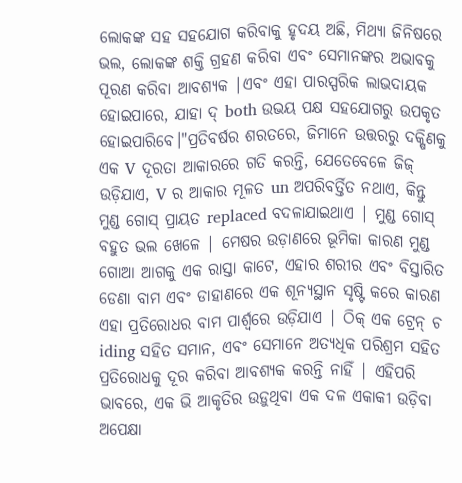ଲୋକଙ୍କ ସହ ସହଯୋଗ କରିବାକୁ ହୃଦୟ ଅଛି, ମିଥ୍ୟା ଜିନିଷରେ ଭଲ, ଲୋକଙ୍କ ଶକ୍ତି ଗ୍ରହଣ କରିବା ଏବଂ ସେମାନଙ୍କର ଅଭାବକୁ ପୂରଣ କରିବା ଆବଶ୍ୟକ |ଏବଂ ଏହା ପାରସ୍ପରିକ ଲାଭଦାୟକ ହୋଇପାରେ, ଯାହା ଦ୍ both ଉଭୟ ପକ୍ଷ ସହଯୋଗରୁ ଉପକୃତ ହୋଇପାରିବେ।"ପ୍ରତିବର୍ଷର ଶରତରେ, ଜିମାନେ ଉତ୍ତରରୁ ଦକ୍ଷିଣକୁ ଏକ V ଦୂରତା ଆକାରରେ ଗତି କରନ୍ତି, ଯେତେବେଳେ ଜିଜ୍ ଉଡ଼ିଯାଏ, V ର ଆକାର ମୂଳତ un ଅପରିବର୍ତ୍ତିତ ନଥାଏ, କିନ୍ତୁ ମୁଣ୍ଡ ଗୋସ୍ ପ୍ରାୟତ replaced ବଦଳାଯାଇଥାଏ | ମୁଣ୍ଡ ଗୋସ୍ ବହୁତ ଭଲ ଖେଳେ | ମେଷର ଉଡ଼ାଣରେ ଭୂମିକା କାରଣ ମୁଣ୍ଡ ଗୋଆ ଆଗକୁ ଏକ ରାସ୍ତା କାଟେ, ଏହାର ଶରୀର ଏବଂ ବିସ୍ତାରିତ ଡେଣା ବାମ ଏବଂ ଡାହାଣରେ ଏକ ଶୂନ୍ୟସ୍ଥାନ ସୃଷ୍ଟି କରେ କାରଣ ଏହା ପ୍ରତିରୋଧର ବାମ ପାର୍ଶ୍ୱରେ ଉଡ଼ିଯାଏ | ଠିକ୍ ଏକ ଟ୍ରେନ୍ ଚ iding ସହିତ ସମାନ, ଏବଂ ସେମାନେ ଅତ୍ୟଧିକ ପରିଶ୍ରମ ସହିତ ପ୍ରତିରୋଧକୁ ଦୂର କରିବା ଆବଶ୍ୟକ କରନ୍ତି ନାହିଁ | ଏହିପରି ଭାବରେ, ଏକ ଭି ଆକୃତିର ଉଡ଼ୁଥିବା ଏକ ଦଳ ଏକାକୀ ଉଡ଼ିବା ଅପେକ୍ଷା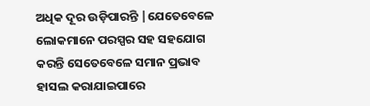ଅଧିକ ଦୂର ଉଡ଼ିପାରନ୍ତି |ଯେତେବେଳେ ଲୋକମାନେ ପରସ୍ପର ସହ ସହଯୋଗ କରନ୍ତି ସେତେବେଳେ ସମାନ ପ୍ରଭାବ ହାସଲ କରାଯାଇପାରେ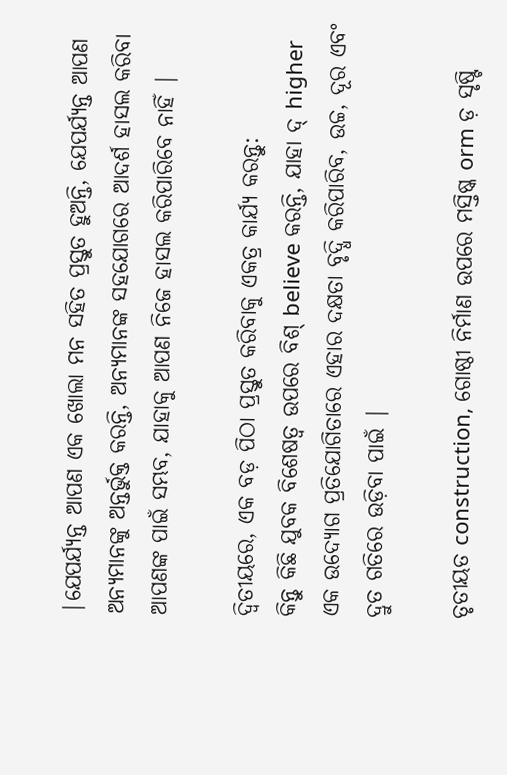|ଯେପର୍ଯ୍ୟନ୍ତ ଆପଣ ଏକ ଖୋଲା ମନ ସହିତ ପ୍ରସ୍ତୁତ ହୁଅନ୍ତି, ଯେପର୍ଯ୍ୟନ୍ତ ଆପଣ ଅନ୍ୟମାନଙ୍କୁ ଅନ୍ତର୍ଭୁକ୍ତ କରନ୍ତି, ଅନ୍ୟମାନଙ୍କ ସହଯୋଗରେ ଆଦର୍ଶ ହାସଲ କରିବା ଆପଣଙ୍କ ପାଇଁ ସମ୍ଭବ, ଯାହାକୁ ଆପଣ ନିଜେ ହାସଲ କରିପାରିବେ ନାହିଁ |

ଦ୍ୱିତୀୟରେ, ଏକ ବଡ଼ ପିଠା ପ୍ରସ୍ତୁତ କରିବାକୁ ଏକତ୍ର କାର୍ଯ୍ୟ କରନ୍ତୁ:
କିନ୍ତୁ କିଛି ଯୁବକ ବିଶେଷତ୍ୱ ଉପରେ ବିଶ୍ believe କରନ୍ତି, ଯାହା ଦ୍ higher ଏକ ଉଦ୍ୟୋଗ ପ୍ରତିଯୋଗିତାରେ ଏହାର ଦକ୍ଷତା ବୃଦ୍ଧି କରିପାରିବ, ଉଚ୍ଚ, ଦୂର ଏବଂ ଦ୍ରୁତ ଗତିରେ ଉଡ଼ିବା ପାଇଁ |

ତୃତୀୟତ construction, ଗୋଷ୍ଠୀ ନିର୍ମାଣ ଉପରେ ମସ୍ତିଷ୍କ orm ଡ଼ ସୃଷ୍ଟି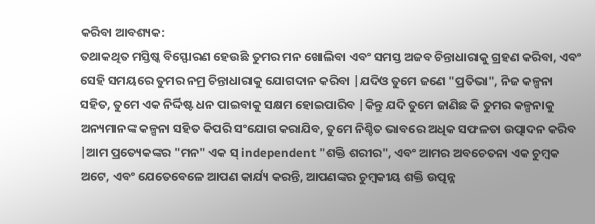କରିବା ଆବଶ୍ୟକ:
ତଥାକଥିତ ମସ୍ତିଷ୍କ ବିସ୍ଫୋରଣ ହେଉଛି ତୁମର ମନ ଖୋଲିବା ଏବଂ ସମସ୍ତ ଅଜବ ଚିନ୍ତାଧାରାକୁ ଗ୍ରହଣ କରିବା, ଏବଂ ସେହି ସମୟରେ ତୁମର ନମ୍ର ଚିନ୍ତାଧାରାକୁ ଯୋଗଦାନ କରିବା |ଯଦିଓ ତୁମେ ଜଣେ "ପ୍ରତିଭା", ନିଜ କଳ୍ପନା ସହିତ, ତୁମେ ଏକ ନିର୍ଦ୍ଦିଷ୍ଟ ଧନ ପାଇବାକୁ ସକ୍ଷମ ହୋଇପାରିବ |କିନ୍ତୁ ଯଦି ତୁମେ ଜାଣିଛ କି ତୁମର କଳ୍ପନାକୁ ଅନ୍ୟମାନଙ୍କ କଳ୍ପନା ସହିତ କିପରି ସଂଯୋଗ କରାଯିବ, ତୁମେ ନିଶ୍ଚିତ ଭାବରେ ଅଧିକ ସଫଳତା ଉତ୍ପାଦନ କରିବ |ଆମ ପ୍ରତ୍ୟେକଙ୍କର "ମନ" ଏକ ସ୍ independent "ଶକ୍ତି ଶରୀର", ଏବଂ ଆମର ଅବଚେତନା ଏକ ଚୁମ୍ବକ ଅଟେ, ଏବଂ ଯେତେବେଳେ ଆପଣ କାର୍ଯ୍ୟ କରନ୍ତି, ଆପଣଙ୍କର ଚୁମ୍ବକୀୟ ଶକ୍ତି ଉତ୍ପନ୍ନ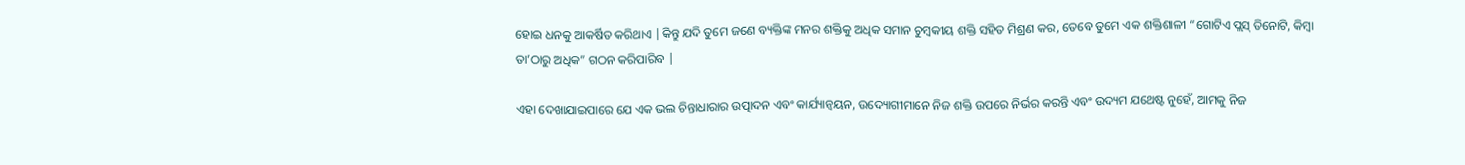ହୋଇ ଧନକୁ ଆକର୍ଷିତ କରିଥାଏ |କିନ୍ତୁ ଯଦି ତୁମେ ଜଣେ ବ୍ୟକ୍ତିଙ୍କ ମନର ଶକ୍ତିକୁ ଅଧିକ ସମାନ ଚୁମ୍ବକୀୟ ଶକ୍ତି ସହିତ ମିଶ୍ରଣ କର, ତେବେ ତୁମେ ଏକ ଶକ୍ତିଶାଳୀ “ଗୋଟିଏ ପ୍ଲସ୍ ତିନୋଟି, କିମ୍ବା ତା’ଠାରୁ ଅଧିକ” ଗଠନ କରିପାରିବ |

ଏହା ଦେଖାଯାଇପାରେ ଯେ ଏକ ଭଲ ଚିନ୍ତାଧାରାର ଉତ୍ପାଦନ ଏବଂ କାର୍ଯ୍ୟାନ୍ୱୟନ, ଉଦ୍ୟୋଗୀମାନେ ନିଜ ଶକ୍ତି ଉପରେ ନିର୍ଭର କରନ୍ତି ଏବଂ ଉଦ୍ୟମ ଯଥେଷ୍ଟ ନୁହେଁ, ଆମକୁ ନିଜ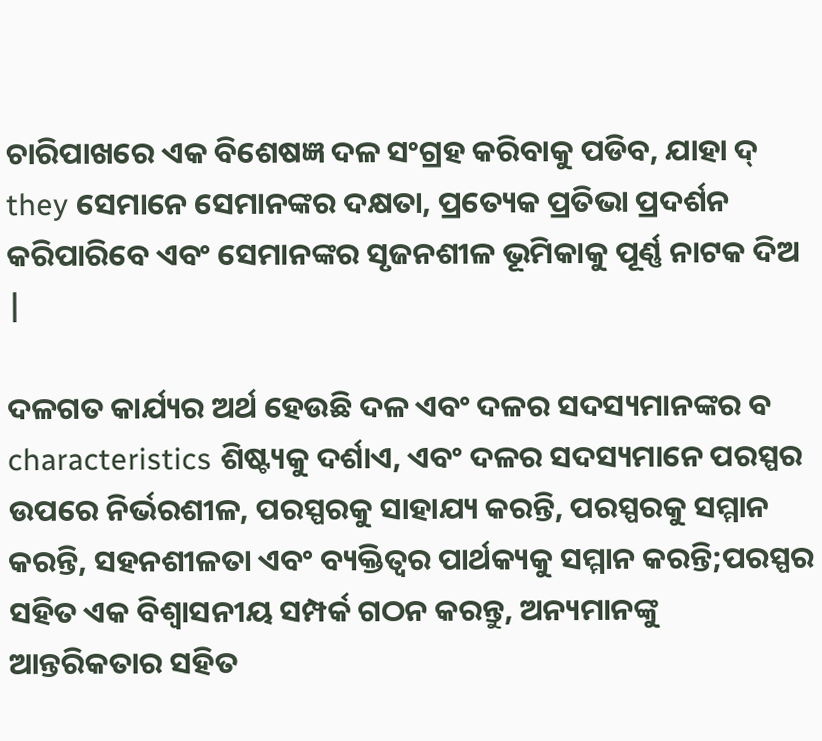ଚାରିପାଖରେ ଏକ ବିଶେଷଜ୍ଞ ଦଳ ସଂଗ୍ରହ କରିବାକୁ ପଡିବ, ଯାହା ଦ୍ they ସେମାନେ ସେମାନଙ୍କର ଦକ୍ଷତା, ପ୍ରତ୍ୟେକ ପ୍ରତିଭା ପ୍ରଦର୍ଶନ କରିପାରିବେ ଏବଂ ସେମାନଙ୍କର ସୃଜନଶୀଳ ଭୂମିକାକୁ ପୂର୍ଣ୍ଣ ନାଟକ ଦିଅ |

ଦଳଗତ କାର୍ଯ୍ୟର ଅର୍ଥ ହେଉଛି ଦଳ ଏବଂ ଦଳର ସଦସ୍ୟମାନଙ୍କର ବ characteristics ଶିଷ୍ଟ୍ୟକୁ ଦର୍ଶାଏ, ଏବଂ ଦଳର ସଦସ୍ୟମାନେ ପରସ୍ପର ଉପରେ ନିର୍ଭରଶୀଳ, ପରସ୍ପରକୁ ସାହାଯ୍ୟ କରନ୍ତି, ପରସ୍ପରକୁ ସମ୍ମାନ କରନ୍ତି, ସହନଶୀଳତା ଏବଂ ବ୍ୟକ୍ତିତ୍ୱର ପାର୍ଥକ୍ୟକୁ ସମ୍ମାନ କରନ୍ତି;ପରସ୍ପର ସହିତ ଏକ ବିଶ୍ୱାସନୀୟ ସମ୍ପର୍କ ଗଠନ କରନ୍ତୁ, ଅନ୍ୟମାନଙ୍କୁ ଆନ୍ତରିକତାର ସହିତ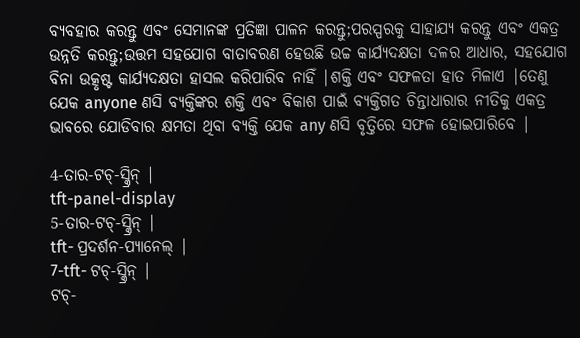ବ୍ୟବହାର କରନ୍ତୁ ଏବଂ ସେମାନଙ୍କ ପ୍ରତିଜ୍ଞା ପାଳନ କରନ୍ତୁ;ପରସ୍ପରକୁ ସାହାଯ୍ୟ କରନ୍ତୁ ଏବଂ ଏକତ୍ର ଉନ୍ନତି କରନ୍ତୁ;ଉତ୍ତମ ସହଯୋଗ ବାତାବରଣ ହେଉଛି ଉଚ୍ଚ କାର୍ଯ୍ୟଦକ୍ଷତା ଦଳର ଆଧାର, ସହଯୋଗ ବିନା ଉତ୍କୃଷ୍ଟ କାର୍ଯ୍ୟଦକ୍ଷତା ହାସଲ କରିପାରିବ ନାହିଁ |ଶକ୍ତି ଏବଂ ସଫଳତା ହାତ ମିଳାଏ |ତେଣୁ ଯେକ anyone ଣସି ବ୍ୟକ୍ତିଙ୍କର ଶକ୍ତି ଏବଂ ବିକାଶ ପାଇଁ ବ୍ୟକ୍ତିଗତ ଚିନ୍ତାଧାରାର ନୀତିକୁ ଏକତ୍ର ଭାବରେ ଯୋଡିବାର କ୍ଷମତା ଥିବା ବ୍ୟକ୍ତି ଯେକ any ଣସି ବୃତ୍ତିରେ ସଫଳ ହୋଇପାରିବେ |

4-ତାର-ଟଚ୍-ସ୍କ୍ରିନ୍ |
tft-panel-display
5-ତାର-ଟଚ୍-ସ୍କ୍ରିନ୍ |
tft- ପ୍ରଦର୍ଶନ-ପ୍ୟାନେଲ୍ |
7-tft- ଟଚ୍-ସ୍କ୍ରିନ୍ |
ଟଚ୍-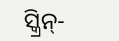ସ୍କ୍ରିନ୍-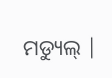ମଡ୍ୟୁଲ୍ |